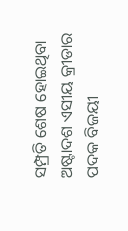ସମ୍ପ୍ରତି ଶେଷ ହୋଇଥିବା ଅଷ୍ଟାଦଶ ଏସୀୟ କ୍ରୀଡାର ପଦକ ବିଜୟୀ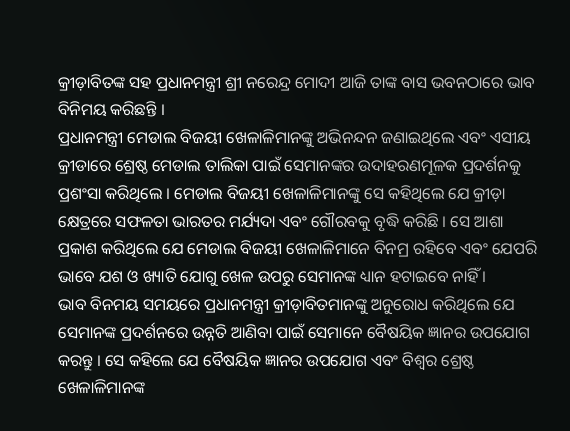କ୍ରୀଡ଼ାବିତଙ୍କ ସହ ପ୍ରଧାନମନ୍ତ୍ରୀ ଶ୍ରୀ ନରେନ୍ଦ୍ର ମୋଦୀ ଆଜି ତାଙ୍କ ବାସ ଭବନଠାରେ ଭାବ ବିନିମୟ କରିଛନ୍ତି ।
ପ୍ରଧାନମନ୍ତ୍ରୀ ମେଡାଲ ବିଜୟୀ ଖେଳାଳିମାନଙ୍କୁ ଅଭିନନ୍ଦନ ଜଣାଇଥିଲେ ଏବଂ ଏସୀୟ କ୍ରୀଡାରେ ଶ୍ରେଷ୍ଠ ମେଡାଲ ତାଲିକା ପାଇଁ ସେମାନଙ୍କର ଉଦାହରଣମୂଳକ ପ୍ରଦର୍ଶନକୁ ପ୍ରଶଂସା କରିଥିଲେ । ମେଡାଲ ବିଜୟୀ ଖେଳାଳିମାନଙ୍କୁ ସେ କହିଥିଲେ ଯେ କ୍ରୀଡ଼ା କ୍ଷେତ୍ରରେ ସଫଳତା ଭାରତର ମର୍ଯ୍ୟଦା ଏବଂ ଗୌରବକୁ ବୃଦ୍ଧି କରିଛି । ସେ ଆଶା ପ୍ରକାଶ କରିଥିଲେ ଯେ ମେଡାଲ ବିଜୟୀ ଖେଳାଳିମାନେ ବିନମ୍ର ରହିବେ ଏବଂ ଯେପରି ଭାବେ ଯଶ ଓ ଖ୍ୟାତି ଯୋଗୁ ଖେଳ ଉପରୁ ସେମାନଙ୍କ ଧ୍ୟାନ ହଟାଇବେ ନାହିଁ ।
ଭାବ ବିନମୟ ସମୟରେ ପ୍ରଧାନମନ୍ତ୍ରୀ କ୍ରୀଡ଼ାବିତମାନଙ୍କୁ ଅନୁରୋଧ କରିଥିଲେ ଯେ ସେମାନଙ୍କ ପ୍ରଦର୍ଶନରେ ଉନ୍ନତି ଆଣିବା ପାଇଁ ସେମାନେ ବୈଷୟିକ ଜ୍ଞାନର ଉପଯୋଗ କରନ୍ତୁ । ସେ କହିଲେ ଯେ ବୈଷୟିକ ଜ୍ଞାନର ଉପଯୋଗ ଏବଂ ବିଶ୍ୱର ଶ୍ରେଷ୍ଠ ଖେଳାଳିମାନଙ୍କ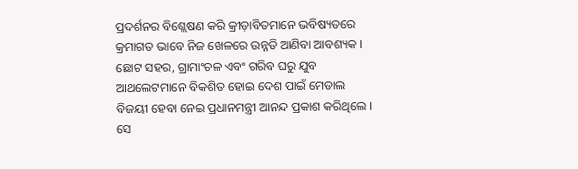ପ୍ରଦର୍ଶନର ବିଶ୍ଲେଷଣ କରି କ୍ରୀଡ଼ାବିତମାନେ ଭବିଷ୍ୟତରେ କ୍ରମାଗତ ଭାବେ ନିଜ ଖେଳରେ ଉନ୍ନତି ଆଣିବା ଆବଶ୍ୟକ ।
ଛୋଟ ସହର, ଗ୍ରାମାଂଚଳ ଏବଂ ଗରିବ ଘରୁ ଯୁବ ଆଥଲେଟମାନେ ବିକଶିତ ହୋଇ ଦେଶ ପାଇଁ ମେଡାଲ ବିଜୟୀ ହେବା ନେଇ ପ୍ରଧାନମନ୍ତ୍ରୀ ଆନନ୍ଦ ପ୍ରକାଶ କରିଥିଲେ । ସେ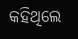କହିଥିଲେ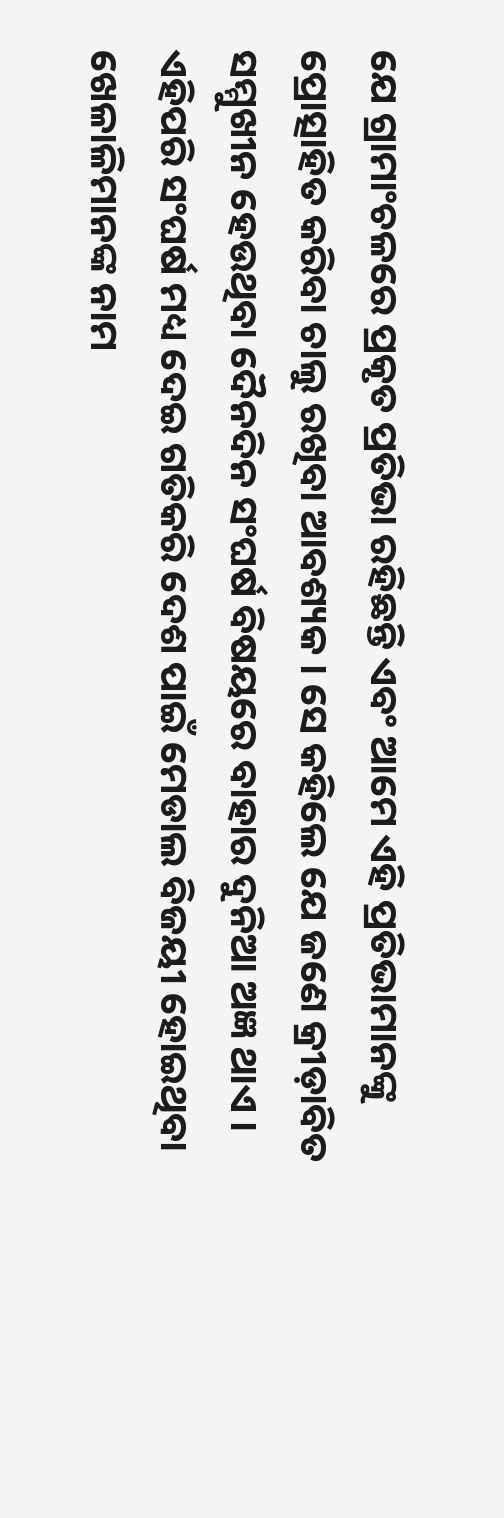ଯେ ଗ୍ରାମାଂଚଳରେ ପ୍ରକୃତ ପ୍ରତିଭା ରହିଛନ୍ତି ଏବଂ ଆମେ ଏହି ପ୍ରତିଭାମାନଙ୍କୁ ପ୍ରୋତ୍ସାହିତ କରିବା ଚାଲୁ ରଖିବା ଆବଶ୍ୟକ । ସେ କହିଲେ ଯେ ଜଣେ କ୍ରୀଡ଼ାବିତ ସମ୍ମୁଖୀନ ହେଉଥିବା ଦୈନଦିନ ସଂଘର୍ଷ ବିଷୟରେ ବାହାର ଦୁନିଆ ଅଜ୍ଞ ଥାଏ ।
ଏହିପରି ସଂଘର୍ଷ ମଧ୍ୟ ଦେଇ ଗତିକରି ଦେଶ ପାଇଁ ମେଡାଲ ବିଜୟୀ ହୋଇଥିବା ଖେଳାଳିମାନଙ୍କ ନାମ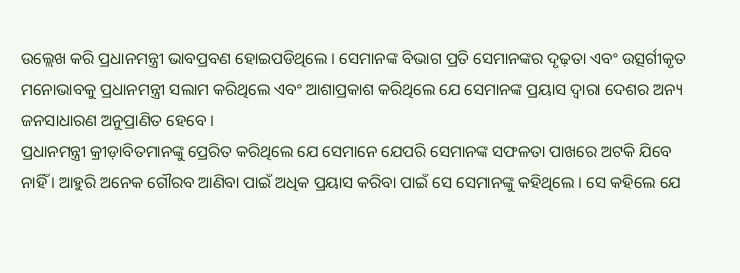ଉଲ୍ଲେଖ କରି ପ୍ରଧାନମନ୍ତ୍ରୀ ଭାବପ୍ରବଣ ହୋଇପଡିଥିଲେ । ସେମାନଙ୍କ ବିଭାଗ ପ୍ରତି ସେମାନଙ୍କର ଦୃଢ଼ତା ଏବଂ ଉତ୍ସର୍ଗୀକୃତ ମନୋଭାବକୁ ପ୍ରଧାନମନ୍ତ୍ରୀ ସଲାମ କରିଥିଲେ ଏବଂ ଆଶାପ୍ରକାଶ କରିଥିଲେ ଯେ ସେମାନଙ୍କ ପ୍ରୟାସ ଦ୍ୱାରା ଦେଶର ଅନ୍ୟ ଜନସାଧାରଣ ଅନୁପ୍ରାଣିତ ହେବେ ।
ପ୍ରଧାନମନ୍ତ୍ରୀ କ୍ରୀଡ଼ାବିତମାନଙ୍କୁ ପ୍ରେରିତ କରିଥିଲେ ଯେ ସେମାନେ ଯେପରି ସେମାନଙ୍କ ସଫଳତା ପାଖରେ ଅଟକି ଯିବେ ନାହିଁ । ଆହୁରି ଅନେକ ଗୌରବ ଆଣିବା ପାଇଁ ଅଧିକ ପ୍ରୟାସ କରିବା ପାଇଁ ସେ ସେମାନଙ୍କୁ କହିଥିଲେ । ସେ କହିଲେ ଯେ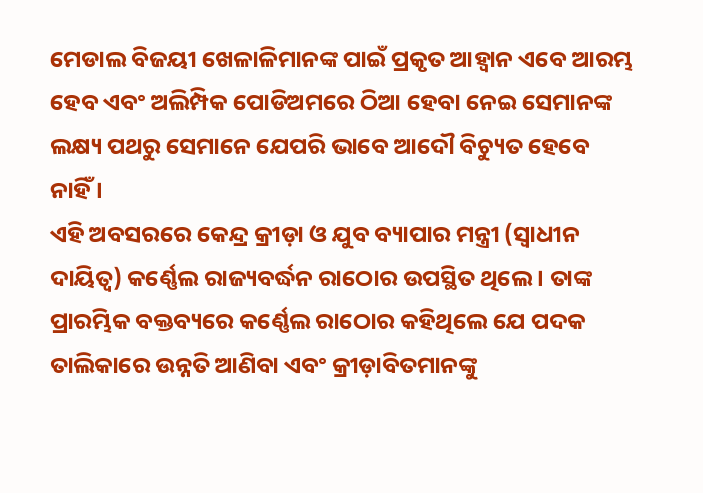ମେଡାଲ ବିଜୟୀ ଖେଳାଳିମାନଙ୍କ ପାଇଁ ପ୍ରକୃତ ଆହ୍ୱାନ ଏବେ ଆରମ୍ଭ ହେବ ଏବଂ ଅଲିମ୍ପିକ ପୋଡିଅମରେ ଠିଆ ହେବା ନେଇ ସେମାନଙ୍କ ଲକ୍ଷ୍ୟ ପଥରୁ ସେମାନେ ଯେପରି ଭାବେ ଆଦୌ ବିଚ୍ୟୁତ ହେବେ ନାହିଁ ।
ଏହି ଅବସରରେ କେନ୍ଦ୍ର କ୍ରୀଡ଼ା ଓ ଯୁବ ବ୍ୟାପାର ମନ୍ତ୍ରୀ (ସ୍ୱାଧୀନ ଦାୟିତ୍ୱ) କର୍ଣ୍ଣେଲ ରାଜ୍ୟବର୍ଦ୍ଧନ ରାଠୋର ଉପସ୍ଥିତ ଥିଲେ । ତାଙ୍କ ପ୍ରାରମ୍ଭିକ ବକ୍ତବ୍ୟରେ କର୍ଣ୍ଣେଲ ରାଠୋର କହିଥିଲେ ଯେ ପଦକ ତାଲିକାରେ ଉନ୍ନତି ଆଣିବା ଏବଂ କ୍ରୀଡ଼ାବିତମାନଙ୍କୁ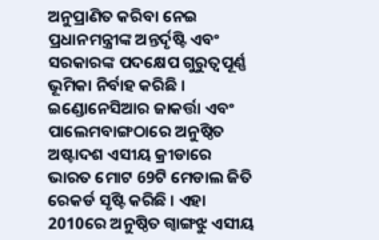ଅନୁପ୍ରାଣିତ କରିବା ନେଇ ପ୍ରଧାନମନ୍ତ୍ରୀଙ୍କ ଅନ୍ତର୍ଦୃଷ୍ଟି ଏବଂ ସରକାରଙ୍କ ପଦକ୍ଷେପ ଗୁରୁତ୍ୱପୂର୍ଣ୍ଣ ଭୂମିକା ନିର୍ବାହ କରିଛି ।
ଇଣ୍ଡୋନେସିଆର ଜାକର୍ତ୍ତା ଏବଂ ପାଲେମବାଙ୍ଗଠାରେ ଅନୁଷ୍ଠିତ ଅଷ୍ଟାଦଶ ଏସୀୟ କ୍ରୀଡାରେ ଭାରତ ମୋଟ 69ଟି ମେଡାଲ ଜିତି ରେକର୍ଡ ସୃଷ୍ଟି କରିଛି । ଏହା 2010ରେ ଅନୁଷ୍ଠିତ ଗ୍ୱାଙ୍ଗଝୁ ଏସୀୟ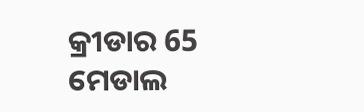କ୍ରୀଡାର 65 ମେଡାଲ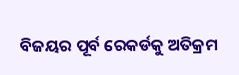ବିଜୟର ପୂର୍ବ ରେକର୍ଡକୁ ଅତିକ୍ରମ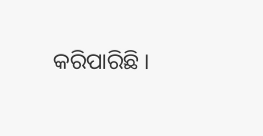କରିପାରିଛି ।